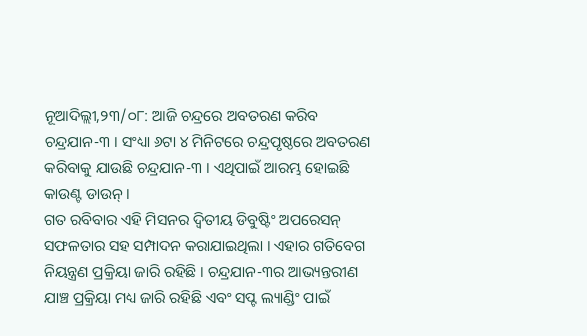ନୂଆଦିଲ୍ଲୀ,୨୩/୦୮: ଆଜି ଚନ୍ଦ୍ରରେ ଅବତରଣ କରିବ ଚନ୍ଦ୍ରଯାନ-୩ । ସଂଧ୍ୟା ୬ଟା ୪ ମିନିଟରେ ଚନ୍ଦ୍ରପୃଷ୍ଠରେ ଅବତରଣ କରିବାକୁ ଯାଉଛି ଚନ୍ଦ୍ରଯାନ-୩ । ଏଥିପାଇଁ ଆରମ୍ଭ ହୋଇଛି କାଉଣ୍ଟ ଡାଉନ୍ ।
ଗତ ରବିବାର ଏହି ମିସନର ଦ୍ୱିତୀୟ ଡିବୁଷ୍ଟିଂ ଅପରେସନ୍ ସଫଳତାର ସହ ସମ୍ପାଦନ କରାଯାଇଥିଲା । ଏହାର ଗତିବେଗ ନିୟନ୍ତ୍ରଣ ପ୍ରକ୍ରିୟା ଜାରି ରହିଛି । ଚନ୍ଦ୍ରଯାନ-୩ର ଆଭ୍ୟନ୍ତରୀଣ ଯାଞ୍ଚ ପ୍ରକ୍ରିୟା ମଧ୍ୟ ଜାରି ରହିଛି ଏବଂ ସପ୍ଟ ଲ୍ୟାଣ୍ଡିଂ ପାଇଁ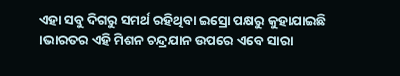ଏହା ସବୁ ଦିଗରୁ ସମର୍ଥ ରହିଥିବା ଇସ୍ରୋ ପକ୍ଷରୁ କୁହାଯାଇଛି ।ଭାରତର ଏହି ମିଶନ ଚନ୍ଦ୍ରଯାନ ଉପରେ ଏବେ ସାରା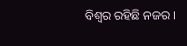ବିଶ୍ୱର ରହିଛି ନଜର ।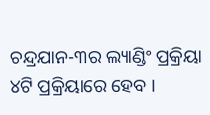ଚନ୍ଦ୍ରଯାନ-୩ର ଲ୍ୟାଣ୍ଡିଂ ପ୍ରକ୍ରିୟା ୪ଟି ପ୍ରକ୍ରିୟାରେ ହେବ ।